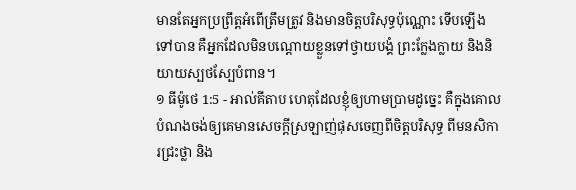មានតែអ្នកប្រព្រឹត្តអំពើត្រឹមត្រូវ និងមានចិត្តបរិសុទ្ធប៉ុណ្ណោះ ទើបឡើងទៅបាន គឺអ្នកដែលមិនបណ្ដោយខ្លួនទៅថ្វាយបង្គំ ព្រះក្លែងក្លាយ និងនិយាយស្បថស្បែបំពាន។
១ ធីម៉ូថេ 1:5 - អាល់គីតាប ហេតុដែលខ្ញុំឲ្យហាមប្រាមដូច្នេះ គឺក្នុងគោលបំណងចង់ឲ្យគេមានសេចក្ដីស្រឡាញ់ផុសចេញពីចិត្ដបរិសុទ្ធ ពីមនសិការជ្រះថ្លា និង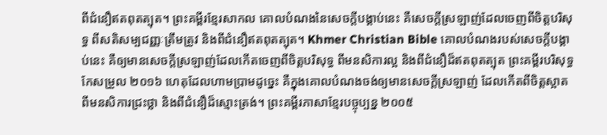ពីជំនឿឥតពុតត្បុត។ ព្រះគម្ពីរខ្មែរសាកល គោលបំណងនៃសេចក្ដីបង្គាប់នេះ គឺសេចក្ដីស្រឡាញ់ដែលចេញពីចិត្តបរិសុទ្ធ ពីសតិសម្បជញ្ញៈត្រឹមត្រូវ និងពីជំនឿឥតពុតត្បុត។ Khmer Christian Bible គោលបំណងរបស់សេចក្ដីបង្គាប់នេះ គឺឲ្យមានសេចក្ដីស្រឡាញ់ដែលកើតចេញពីចិត្ដបរិសុទ្ធ ពីមនសិការល្អ និងពីជំនឿដ៏ឥតពុតត្បុត ព្រះគម្ពីរបរិសុទ្ធកែសម្រួល ២០១៦ ហេតុដែលហាមប្រាមដូច្នេះ គឺក្នុងគោលបំណងចង់ឲ្យមានសេចក្ដីស្រឡាញ់ ដែលកើតពីចិត្តស្អាត ពីមនសិការជ្រះថ្លា និងពីជំនឿដ៏ស្មោះត្រង់។ ព្រះគម្ពីរភាសាខ្មែរបច្ចុប្បន្ន ២០០៥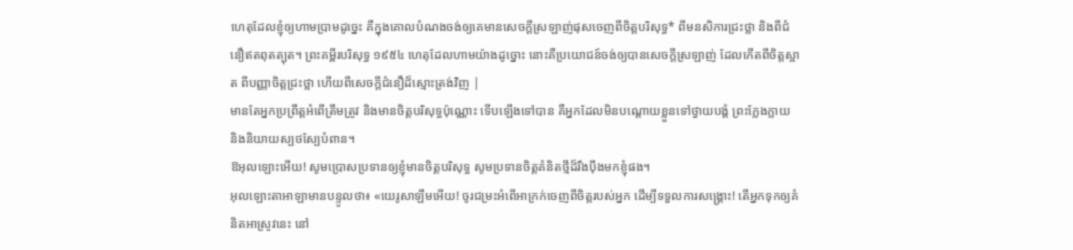ហេតុដែលខ្ញុំឲ្យហាមប្រាមដូច្នេះ គឺក្នុងគោលបំណងចង់ឲ្យគេមានសេចក្ដីស្រឡាញ់ផុសចេញពីចិត្តបរិសុទ្ធ* ពីមនសិការជ្រះថ្លា និងពីជំនឿឥតពុតត្បុត។ ព្រះគម្ពីរបរិសុទ្ធ ១៩៥៤ ហេតុដែលហាមយ៉ាងដូច្នោះ នោះគឺប្រយោជន៍ចង់ឲ្យបានសេចក្ដីស្រឡាញ់ ដែលកើតពីចិត្តស្អាត ពីបញ្ញាចិត្តជ្រះថ្លា ហើយពីសេចក្ដីជំនឿដ៏ស្មោះត្រង់វិញ |
មានតែអ្នកប្រព្រឹត្តអំពើត្រឹមត្រូវ និងមានចិត្តបរិសុទ្ធប៉ុណ្ណោះ ទើបឡើងទៅបាន គឺអ្នកដែលមិនបណ្ដោយខ្លួនទៅថ្វាយបង្គំ ព្រះក្លែងក្លាយ និងនិយាយស្បថស្បែបំពាន។
ឱអុលឡោះអើយ! សូមប្រោសប្រទានឲ្យខ្ញុំមានចិត្តបរិសុទ្ធ សូមប្រទានចិត្តគំនិតថ្មីដ៏រឹងប៉ឹងមកខ្ញុំផង។
អុលឡោះតាអាឡាមានបន្ទូលថា៖ «យេរូសាឡឹមអើយ! ចូរជម្រះអំពើអាក្រក់ចេញពីចិត្តរបស់អ្នក ដើម្បីទទួលការសង្គ្រោះ! តើអ្នកទុកឲ្យគំនិតអាស្រូវនេះ នៅ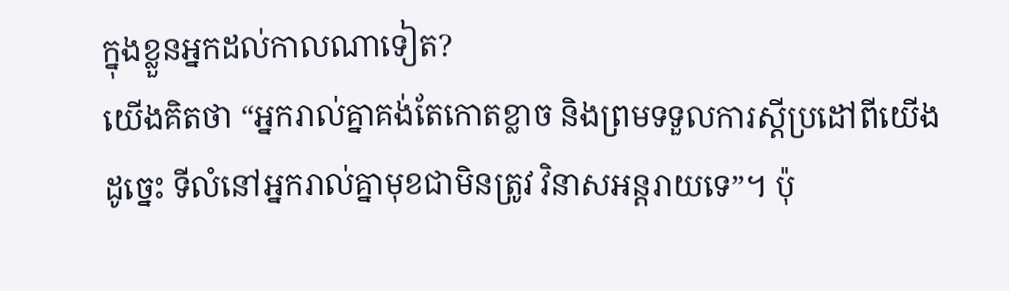ក្នុងខ្លួនអ្នកដល់កាលណាទៀត?
យើងគិតថា “អ្នករាល់គ្នាគង់តែកោតខ្លាច និងព្រមទទួលការស្តីប្រដៅពីយើង ដូច្នេះ ទីលំនៅអ្នករាល់គ្នាមុខជាមិនត្រូវ វិនាសអន្តរាយទេ”។ ប៉ុ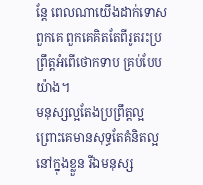ន្តែ ពេលណាយើងដាក់ទោសពួកគេ ពួកគេគិតតែពីរូតរះប្រព្រឹត្តអំពើថោកទាប គ្រប់បែបយ៉ាង។
មនុស្សល្អតែងប្រព្រឹត្ដល្អ ព្រោះគេមានសុទ្ធតែគំនិតល្អនៅក្នុងខ្លួន រីឯមនុស្ស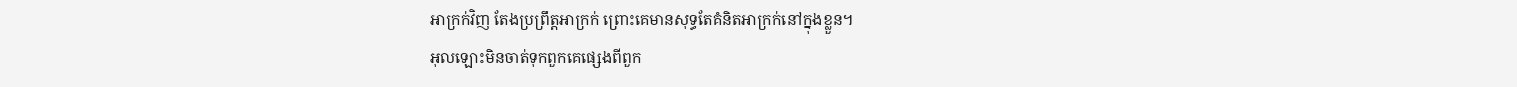អាក្រក់វិញ តែងប្រព្រឹត្ដអាក្រក់ ព្រោះគេមានសុទ្ធតែគំនិតអាក្រក់នៅក្នុងខ្លួន។
អុលឡោះមិនចាត់ទុកពួកគេផ្សេងពីពួក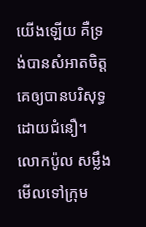យើងឡើយ គឺទ្រង់បានសំអាតចិត្ដគេឲ្យបានបរិសុទ្ធ ដោយជំនឿ។
លោកប៉ូល សម្លឹងមើលទៅក្រុម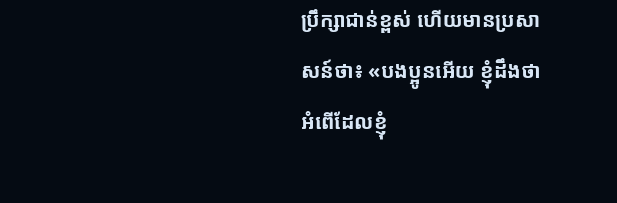ប្រឹក្សាជាន់ខ្ពស់ ហើយមានប្រសាសន៍ថា៖ «បងប្អូនអើយ ខ្ញុំដឹងថាអំពើដែលខ្ញុំ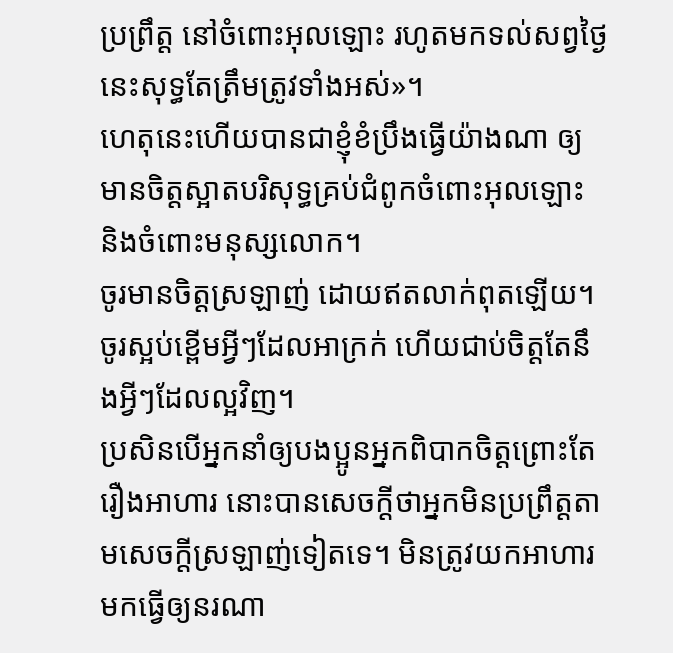ប្រព្រឹត្ដ នៅចំពោះអុលឡោះ រហូតមកទល់សព្វថ្ងៃនេះសុទ្ធតែត្រឹមត្រូវទាំងអស់»។
ហេតុនេះហើយបានជាខ្ញុំខំប្រឹងធ្វើយ៉ាងណា ឲ្យមានចិត្ដស្អាតបរិសុទ្ធគ្រប់ជំពូកចំពោះអុលឡោះ និងចំពោះមនុស្សលោក។
ចូរមានចិត្ដស្រឡាញ់ ដោយឥតលាក់ពុតឡើយ។ ចូរស្អប់ខ្ពើមអ្វីៗដែលអាក្រក់ ហើយជាប់ចិត្ដតែនឹងអ្វីៗដែលល្អវិញ។
ប្រសិនបើអ្នកនាំឲ្យបងប្អូនអ្នកពិបាកចិត្ដព្រោះតែរឿងអាហារ នោះបានសេចក្ដីថាអ្នកមិនប្រព្រឹត្ដតាមសេចក្ដីស្រឡាញ់ទៀតទេ។ មិនត្រូវយកអាហារមកធ្វើឲ្យនរណា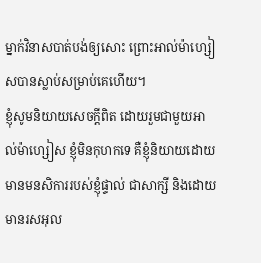ម្នាក់វិនាសបាត់បង់ឲ្យសោះ ព្រោះអាល់ម៉ាហ្សៀសបានស្លាប់សម្រាប់គេហើយ។
ខ្ញុំសូមនិយាយសេចក្ដីពិត ដោយរួមជាមួយអាល់ម៉ាហ្សៀស ខ្ញុំមិនកុហកទេ គឺខ្ញុំនិយាយដោយមានមនសិការរបស់ខ្ញុំផ្ទាល់ ជាសាក្សី និងដោយមានរសអុល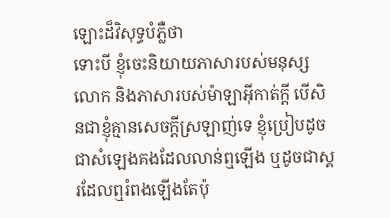ឡោះដ៏វិសុទ្ធបំភ្លឺថា
ទោះបី ខ្ញុំចេះនិយាយភាសារបស់មនុស្សលោក និងភាសារបស់ម៉ាឡាអ៊ីកាត់ក្ដី បើសិនជាខ្ញុំគ្មានសេចក្ដីស្រឡាញ់ទេ ខ្ញុំប្រៀបដូចជាសំឡេងគងដែលលាន់ឮឡើង ឬដូចជាស្គរដែលឮរំពងឡើងតែប៉ុ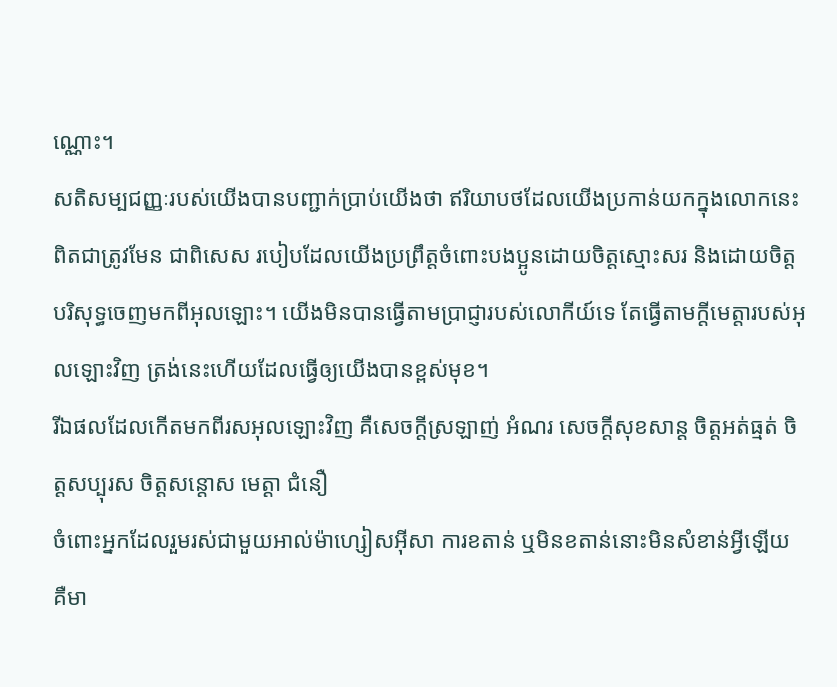ណ្ណោះ។
សតិសម្បជញ្ញៈរបស់យើងបានបញ្ជាក់ប្រាប់យើងថា ឥរិយាបថដែលយើងប្រកាន់យកក្នុងលោកនេះពិតជាត្រូវមែន ជាពិសេស របៀបដែលយើងប្រព្រឹត្ដចំពោះបងប្អូនដោយចិត្ដស្មោះសរ និងដោយចិត្តបរិសុទ្ធចេញមកពីអុលឡោះ។ យើងមិនបានធ្វើតាមប្រាជ្ញារបស់លោកីយ៍ទេ តែធ្វើតាមក្តីមេត្តារបស់អុលឡោះវិញ ត្រង់នេះហើយដែលធ្វើឲ្យយើងបានខ្ពស់មុខ។
រីឯផលដែលកើតមកពីរសអុលឡោះវិញ គឺសេចក្ដីស្រឡាញ់ អំណរ សេចក្ដីសុខសាន្ដ ចិត្ដអត់ធ្មត់ ចិត្ដសប្បុរស ចិត្ដសន្តោស មេត្ដា ជំនឿ
ចំពោះអ្នកដែលរួមរស់ជាមួយអាល់ម៉ាហ្សៀសអ៊ីសា ការខតាន់ ឬមិនខតាន់នោះមិនសំខាន់អ្វីឡើយ គឺមា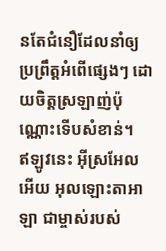នតែជំនឿដែលនាំឲ្យប្រព្រឹត្ដអំពើផ្សេងៗ ដោយចិត្ដស្រឡាញ់ប៉ុណ្ណោះទើបសំខាន់។
ឥឡូវនេះ អ៊ីស្រអែលអើយ អុលឡោះតាអាឡា ជាម្ចាស់របស់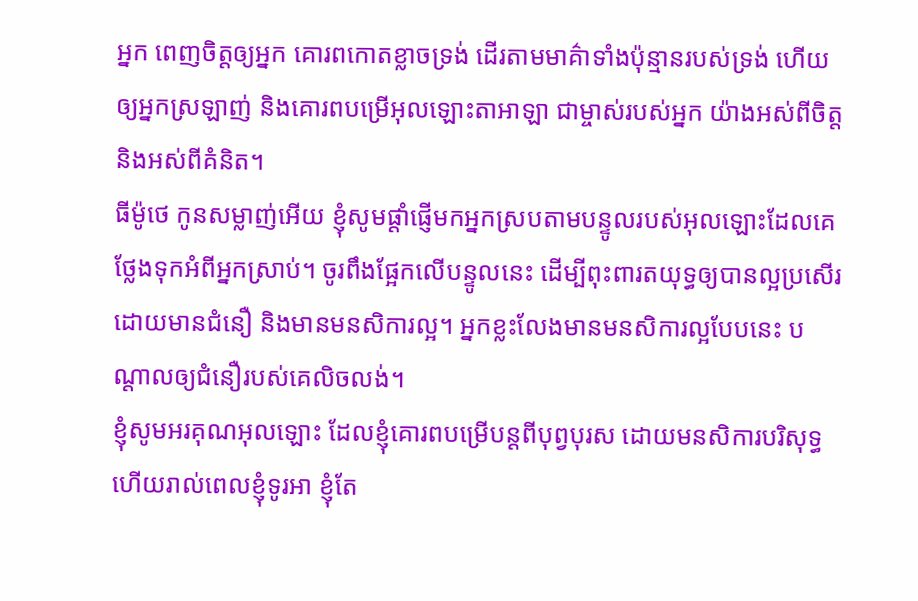អ្នក ពេញចិត្តឲ្យអ្នក គោរពកោតខ្លាចទ្រង់ ដើរតាមមាគ៌ាទាំងប៉ុន្មានរបស់ទ្រង់ ហើយឲ្យអ្នកស្រឡាញ់ និងគោរពបម្រើអុលឡោះតាអាឡា ជាម្ចាស់របស់អ្នក យ៉ាងអស់ពីចិត្ត និងអស់ពីគំនិត។
ធីម៉ូថេ កូនសម្លាញ់អើយ ខ្ញុំសូមផ្ដាំផ្ញើមកអ្នកស្របតាមបន្ទូលរបស់អុលឡោះដែលគេថ្លែងទុកអំពីអ្នកស្រាប់។ ចូរពឹងផ្អែកលើបន្ទូលនេះ ដើម្បីពុះពារតយុទ្ធឲ្យបានល្អប្រសើរ
ដោយមានជំនឿ និងមានមនសិការល្អ។ អ្នកខ្លះលែងមានមនសិការល្អបែបនេះ បណ្ដាលឲ្យជំនឿរបស់គេលិចលង់។
ខ្ញុំសូមអរគុណអុលឡោះ ដែលខ្ញុំគោរពបម្រើបន្ដពីបុព្វបុរស ដោយមនសិការបរិសុទ្ធ ហើយរាល់ពេលខ្ញុំទូរអា ខ្ញុំតែ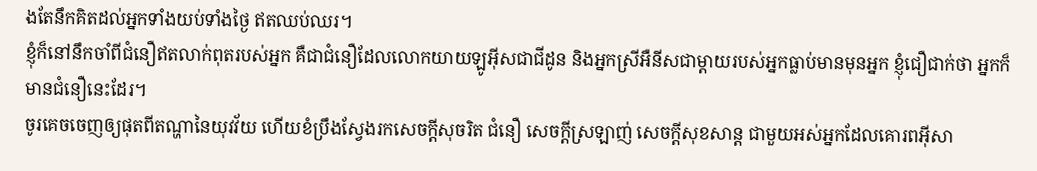ងតែនឹកគិតដល់អ្នកទាំងយប់ទាំងថ្ងៃ ឥតឈប់ឈរ។
ខ្ញុំក៏នៅនឹកចាំពីជំនឿឥតលាក់ពុតរបស់អ្នក គឺជាជំនឿដែលលោកយាយឡូអ៊ីសជាជីដូន និងអ្នកស្រីអឺនីសជាម្ដាយរបស់អ្នកធ្លាប់មានមុនអ្នក ខ្ញុំជឿជាក់ថា អ្នកក៏មានជំនឿនេះដែរ។
ចូរគេចចេញឲ្យផុតពីតណ្ហានៃយុវវ័យ ហើយខំប្រឹងស្វែងរកសេចក្ដីសុចរិត ជំនឿ សេចក្ដីស្រឡាញ់ សេចក្ដីសុខសាន្ដ ជាមួយអស់អ្នកដែលគោរពអ៊ីសា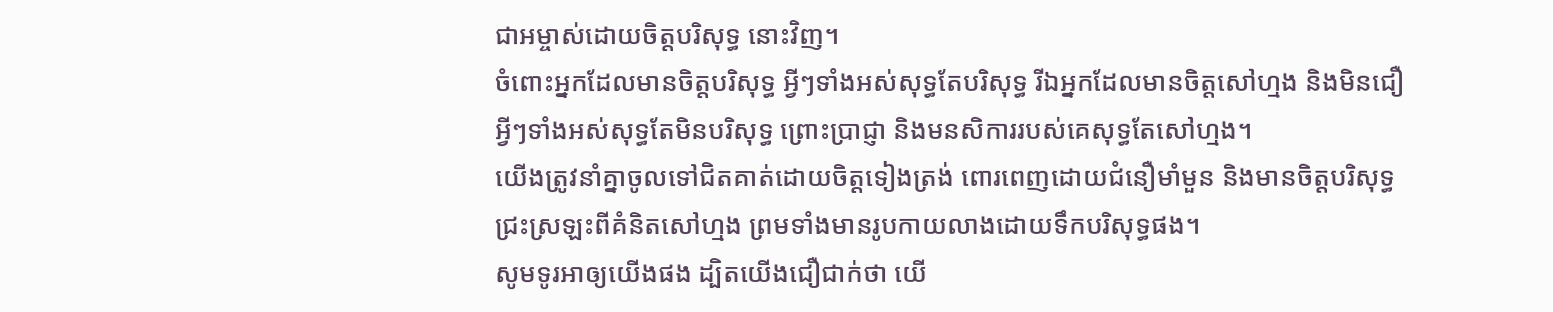ជាអម្ចាស់ដោយចិត្ដបរិសុទ្ធ នោះវិញ។
ចំពោះអ្នកដែលមានចិត្ដបរិសុទ្ធ អ្វីៗទាំងអស់សុទ្ធតែបរិសុទ្ធ រីឯអ្នកដែលមានចិត្ដសៅហ្មង និងមិនជឿអ្វីៗទាំងអស់សុទ្ធតែមិនបរិសុទ្ធ ព្រោះប្រាជ្ញា និងមនសិការរបស់គេសុទ្ធតែសៅហ្មង។
យើងត្រូវនាំគ្នាចូលទៅជិតគាត់ដោយចិត្ដទៀងត្រង់ ពោរពេញដោយជំនឿមាំមួន និងមានចិត្ដបរិសុទ្ធ ជ្រះស្រឡះពីគំនិតសៅហ្មង ព្រមទាំងមានរូបកាយលាងដោយទឹកបរិសុទ្ធផង។
សូមទូរអាឲ្យយើងផង ដ្បិតយើងជឿជាក់ថា យើ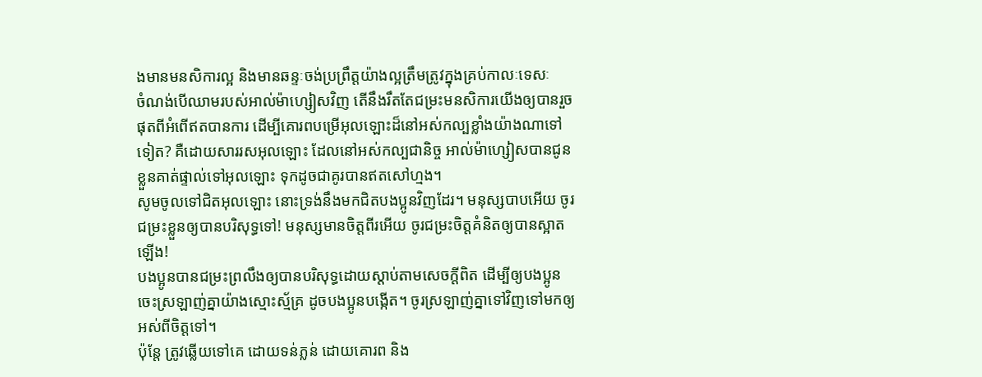ងមានមនសិការល្អ និងមានឆន្ទៈចង់ប្រព្រឹត្ដយ៉ាងល្អត្រឹមត្រូវក្នុងគ្រប់កាលៈទេសៈ
ចំណង់បើឈាមរបស់អាល់ម៉ាហ្សៀសវិញ តើនឹងរឹតតែជម្រះមនសិការយើងឲ្យបានរួចផុតពីអំពើឥតបានការ ដើម្បីគោរពបម្រើអុលឡោះដ៏នៅអស់កល្បខ្លាំងយ៉ាងណាទៅទៀត? គឺដោយសាររសអុលឡោះ ដែលនៅអស់កល្បជានិច្ច អាល់ម៉ាហ្សៀសបានជូនខ្លួនគាត់ផ្ទាល់ទៅអុលឡោះ ទុកដូចជាគូរបានឥតសៅហ្មង។
សូមចូលទៅជិតអុលឡោះ នោះទ្រង់នឹងមកជិតបងប្អូនវិញដែរ។ មនុស្សបាបអើយ ចូរជម្រះខ្លួនឲ្យបានបរិសុទ្ធទៅ! មនុស្សមានចិត្ដពីរអើយ ចូរជម្រះចិត្ដគំនិតឲ្យបានស្អាតឡើង!
បងប្អូនបានជម្រះព្រលឹងឲ្យបានបរិសុទ្ធដោយស្ដាប់តាមសេចក្ដីពិត ដើម្បីឲ្យបងប្អូនចេះស្រឡាញ់គ្នាយ៉ាងស្មោះស្ម័គ្រ ដូចបងប្អូនបង្កើត។ ចូរស្រឡាញ់គ្នាទៅវិញទៅមកឲ្យអស់ពីចិត្ដទៅ។
ប៉ុន្ដែ ត្រូវឆ្លើយទៅគេ ដោយទន់ភ្លន់ ដោយគោរព និង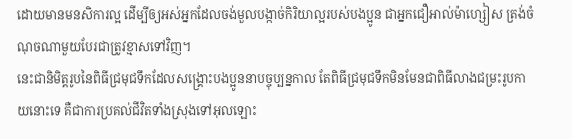ដោយមានមនសិការល្អ ដើម្បីឲ្យអស់អ្នកដែលចង់មួលបង្កាច់កិរិយាល្អរបស់បងប្អូន ជាអ្នកជឿអាល់ម៉ាហ្សៀស ត្រង់ចំណុចណាមួយបែរជាត្រូវខ្មាសទៅវិញ។
នេះជានិមិត្ដរូបនៃពិធីជ្រមុជទឹកដែលសង្គ្រោះបងប្អូននាបច្ចុប្បន្នកាល តែពិធីជ្រមុជទឹកមិនមែនជាពិធីលាងជម្រះរូបកាយនោះទេ គឺជាការប្រគល់ជីវិតទាំងស្រុងទៅអុលឡោះ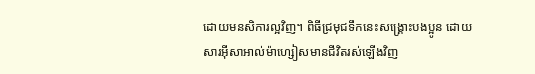ដោយមនសិការល្អវិញ។ ពិធីជ្រមុជទឹកនេះសង្គ្រោះបងប្អូន ដោយសារអ៊ីសាអាល់ម៉ាហ្សៀសមានជីវិតរស់ឡើងវិញ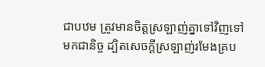ជាបឋម ត្រូវមានចិត្ដស្រឡាញ់គ្នាទៅវិញទៅមកជានិច្ច ដ្បិតសេចក្ដីស្រឡាញ់រមែងគ្រប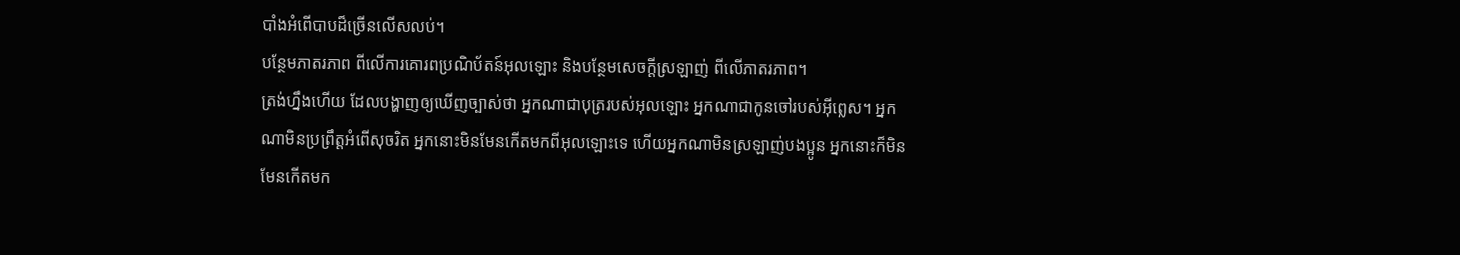បាំងអំពើបាបដ៏ច្រើនលើសលប់។
បន្ថែមភាតរភាព ពីលើការគោរពប្រណិប័តន៍អុលឡោះ និងបន្ថែមសេចក្ដីស្រឡាញ់ ពីលើភាតរភាព។
ត្រង់ហ្នឹងហើយ ដែលបង្ហាញឲ្យឃើញច្បាស់ថា អ្នកណាជាបុត្ររបស់អុលឡោះ អ្នកណាជាកូនចៅរបស់អ៊ីព្លេស។ អ្នកណាមិនប្រព្រឹត្ដអំពើសុចរិត អ្នកនោះមិនមែនកើតមកពីអុលឡោះទេ ហើយអ្នកណាមិនស្រឡាញ់បងប្អូន អ្នកនោះក៏មិនមែនកើតមក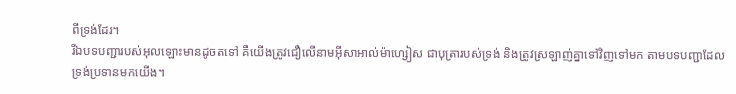ពីទ្រង់ដែរ។
រីឯបទបញ្ជារបស់អុលឡោះមានដូចតទៅ គឺយើងត្រូវជឿលើនាមអ៊ីសាអាល់ម៉ាហ្សៀស ជាបុត្រារបស់ទ្រង់ និងត្រូវស្រឡាញ់គ្នាទៅវិញទៅមក តាមបទបញ្ជាដែលទ្រង់ប្រទានមកយើង។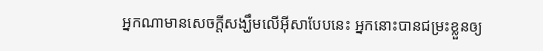អ្នកណាមានសេចក្ដីសង្ឃឹមលើអ៊ីសាបែបនេះ អ្នកនោះបានជម្រះខ្លួនឲ្យ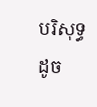បរិសុទ្ធ ដូច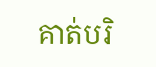គាត់បរិ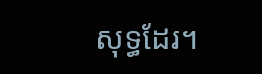សុទ្ធដែរ។